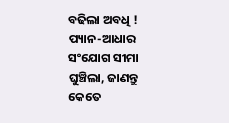ବଢିଲା ଅବଧି ! ପ୍ୟାନ-ଆଧାର ସଂଯୋଗ ସୀମା ଘୁଞ୍ଚିଲା, ଜାଣନ୍ତୁ କେତେ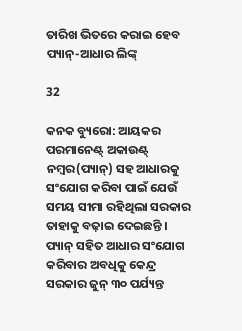ତାରିଖ ଭିତରେ କରାଇ ହେବ ପ୍ୟାନ୍-ଆଧାର ଲିଙ୍କ୍

32

କନକ ବ୍ୟୁରୋ: ଆୟକର ପରମାନେଣ୍ଟ୍ ଅକାଉଣ୍ଟ୍ ନମ୍ବର(ପ୍ୟାନ୍) ସହ ଆଧାରକୁ ସଂଯୋଗ କରିବା ପାଇଁ ଯେଉଁ ସମୟ ସୀମା ରହିଥିଲା ସରକାର ତାହାକୁ ବଢ଼ାଇ ଦେଇଛନ୍ତି । ପ୍ୟାନ୍ ସହିତ ଆଧାର ସଂଯୋଗ କରିବାର ଅବଧିକୁ କେନ୍ଦ୍ର ସରକାର ଜୁନ୍ ୩୦ ପର୍ଯ୍ୟନ୍ତ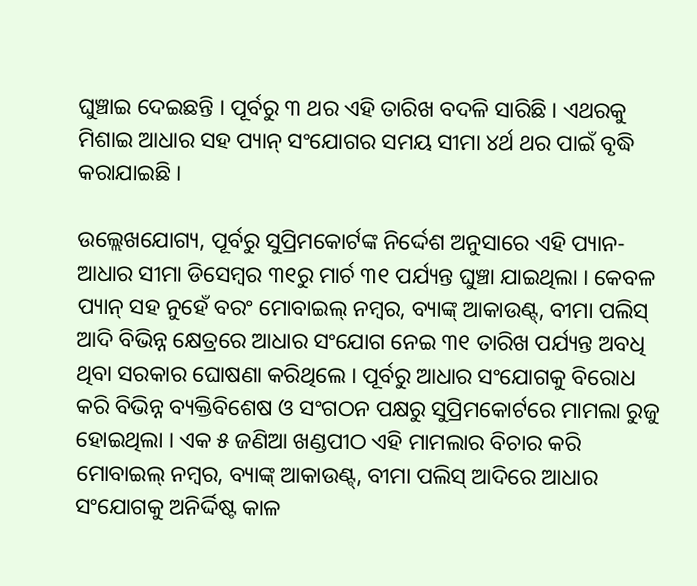ଘୁଞ୍ଚାଇ ଦେଇଛନ୍ତି । ପୂର୍ବରୁ ୩ ଥର ଏହି ତାରିଖ ବଦଳି ସାରିଛି । ଏଥରକୁ ମିଶାଇ ଆଧାର ସହ ପ୍ୟାନ୍ ସଂଯୋଗର ସମୟ ସୀମା ୪ର୍ଥ ଥର ପାଇଁ ବୃଦ୍ଧି କରାଯାଇଛି ।

ଉଲ୍ଲେଖଯୋଗ୍ୟ, ପୂର୍ବରୁ ସୁପ୍ରିମକୋର୍ଟଙ୍କ ନିର୍ଦ୍ଦେଶ ଅନୁସାରେ ଏହି ପ୍ୟାନ-ଆଧାର ସୀମା ଡିସେମ୍ବର ୩୧ରୁ ମାର୍ଚ ୩୧ ପର୍ଯ୍ୟନ୍ତ ଘୁଞ୍ଚା ଯାଇଥିଲା । କେବଳ ପ୍ୟାନ୍ ସହ ନୁହେଁ ବରଂ ମୋବାଇଲ୍ ନମ୍ବର, ବ୍ୟାଙ୍କ୍ ଆକାଉଣ୍ଟ୍, ବୀମା ପଲିସ୍ ଆଦି ବିଭିନ୍ନ କ୍ଷେତ୍ରରେ ଆଧାର ସଂଯୋଗ ନେଇ ୩୧ ତାରିଖ ପର୍ଯ୍ୟନ୍ତ ଅବଧି ଥିବା ସରକାର ଘୋଷଣା କରିଥିଲେ । ପୂର୍ବରୁ ଆଧାର ସଂଯୋଗକୁ ବିରୋଧ କରି ବିଭିନ୍ନ ବ୍ୟକ୍ତିବିଶେଷ ଓ ସଂଗଠନ ପକ୍ଷରୁ ସୁପ୍ରିମକୋର୍ଟରେ ମାମଲା ରୁଜୁ ହୋଇଥିଲା । ଏକ ୫ ଜଣିଆ ଖଣ୍ଡପୀଠ ଏହି ମାମଲାର ବିଚାର କରି ମୋବାଇଲ୍ ନମ୍ବର, ବ୍ୟାଙ୍କ୍ ଆକାଉଣ୍ଟ୍, ବୀମା ପଲିସ୍ ଆଦିରେ ଆଧାର ସଂଯୋଗକୁ ଅନିର୍ଦ୍ଦିଷ୍ଟ କାଳ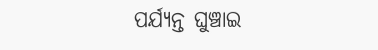ପର୍ଯ୍ୟନ୍ତ ଘୁଞ୍ଚାଇ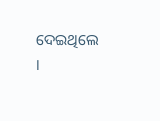ଦେଇଥିଲେ ।